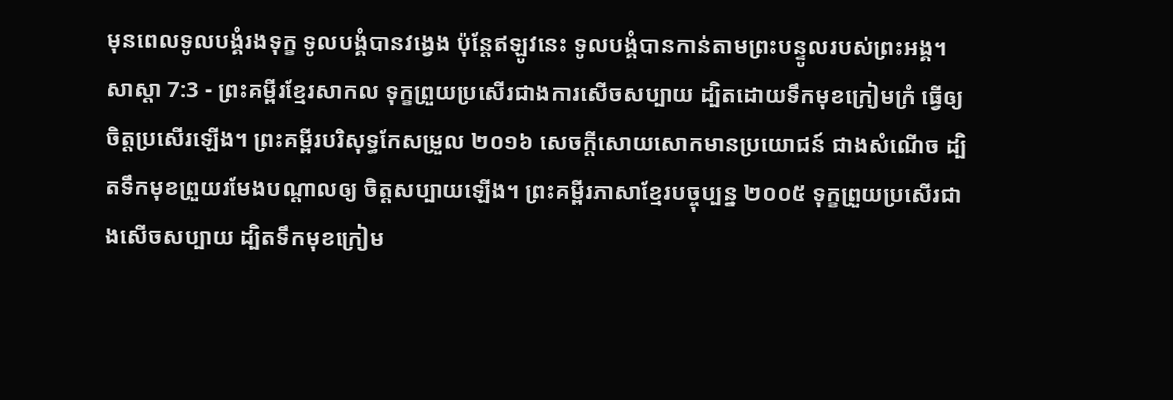មុនពេលទូលបង្គំរងទុក្ខ ទូលបង្គំបានវង្វេង ប៉ុន្តែឥឡូវនេះ ទូលបង្គំបានកាន់តាមព្រះបន្ទូលរបស់ព្រះអង្គ។
សាស្តា 7:3 - ព្រះគម្ពីរខ្មែរសាកល ទុក្ខព្រួយប្រសើរជាងការសើចសប្បាយ ដ្បិតដោយទឹកមុខក្រៀមក្រំ ធ្វើឲ្យចិត្តប្រសើរឡើង។ ព្រះគម្ពីរបរិសុទ្ធកែសម្រួល ២០១៦ សេចក្ដីសោយសោកមានប្រយោជន៍ ជាងសំណើច ដ្បិតទឹកមុខព្រួយរមែងបណ្ដាលឲ្យ ចិត្តសប្បាយឡើង។ ព្រះគម្ពីរភាសាខ្មែរបច្ចុប្បន្ន ២០០៥ ទុក្ខព្រួយប្រសើរជាងសើចសប្បាយ ដ្បិតទឹកមុខក្រៀម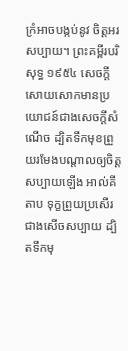ក្រំអាចបង្កប់នូវ ចិត្តអរសប្បាយ។ ព្រះគម្ពីរបរិសុទ្ធ ១៩៥៤ សេចក្ដីសោយសោកមានប្រយោជន៍ជាងសេចក្ដីសំណើច ដ្បិតទឹកមុខព្រួយរមែងបណ្តាលឲ្យចិត្តសប្បាយឡើង អាល់គីតាប ទុក្ខព្រួយប្រសើរជាងសើចសប្បាយ ដ្បិតទឹកមុ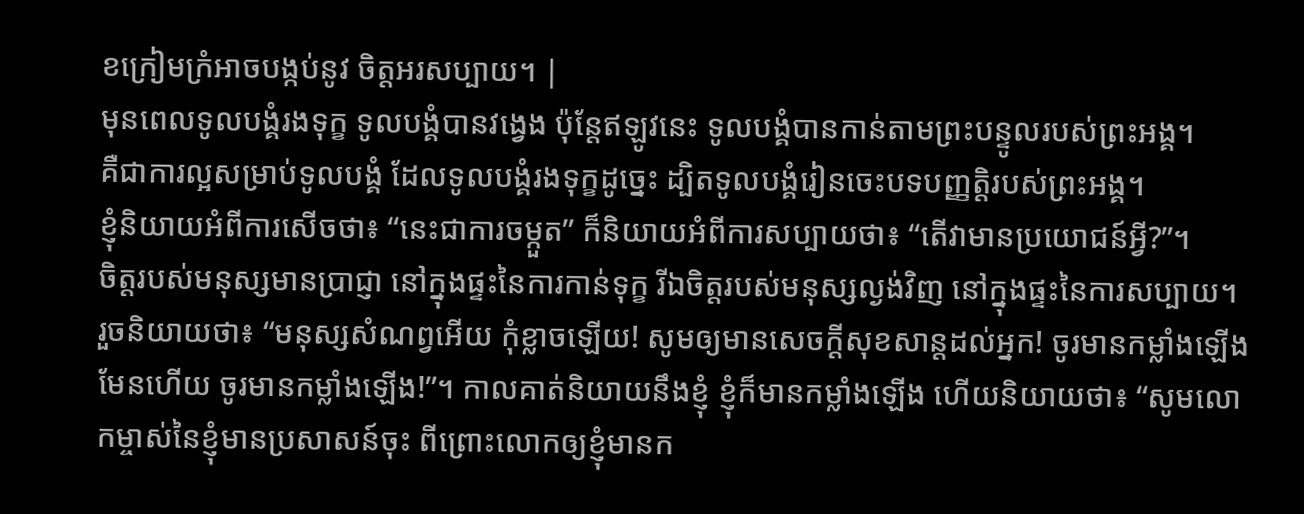ខក្រៀមក្រំអាចបង្កប់នូវ ចិត្តអរសប្បាយ។ |
មុនពេលទូលបង្គំរងទុក្ខ ទូលបង្គំបានវង្វេង ប៉ុន្តែឥឡូវនេះ ទូលបង្គំបានកាន់តាមព្រះបន្ទូលរបស់ព្រះអង្គ។
គឺជាការល្អសម្រាប់ទូលបង្គំ ដែលទូលបង្គំរងទុក្ខដូច្នេះ ដ្បិតទូលបង្គំរៀនចេះបទបញ្ញត្តិរបស់ព្រះអង្គ។
ខ្ញុំនិយាយអំពីការសើចថា៖ “នេះជាការចម្កួត” ក៏និយាយអំពីការសប្បាយថា៖ “តើវាមានប្រយោជន៍អ្វី?”។
ចិត្តរបស់មនុស្សមានប្រាជ្ញា នៅក្នុងផ្ទះនៃការកាន់ទុក្ខ រីឯចិត្តរបស់មនុស្សល្ងង់វិញ នៅក្នុងផ្ទះនៃការសប្បាយ។
រួចនិយាយថា៖ “មនុស្សសំណព្វអើយ កុំខ្លាចឡើយ! សូមឲ្យមានសេចក្ដីសុខសាន្តដល់អ្នក! ចូរមានកម្លាំងឡើង មែនហើយ ចូរមានកម្លាំងឡើង!”។ កាលគាត់និយាយនឹងខ្ញុំ ខ្ញុំក៏មានកម្លាំងឡើង ហើយនិយាយថា៖ “សូមលោកម្ចាស់នៃខ្ញុំមានប្រសាសន៍ចុះ ពីព្រោះលោកឲ្យខ្ញុំមានក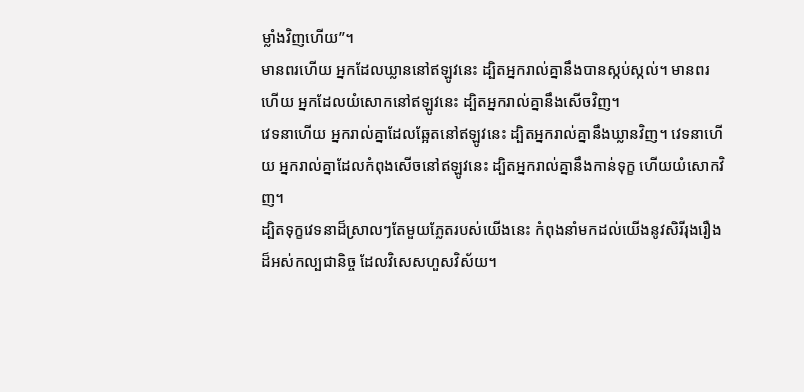ម្លាំងវិញហើយ”។
មានពរហើយ អ្នកដែលឃ្លាននៅឥឡូវនេះ ដ្បិតអ្នករាល់គ្នានឹងបានស្កប់ស្កល់។ មានពរហើយ អ្នកដែលយំសោកនៅឥឡូវនេះ ដ្បិតអ្នករាល់គ្នានឹងសើចវិញ។
វេទនាហើយ អ្នករាល់គ្នាដែលឆ្អែតនៅឥឡូវនេះ ដ្បិតអ្នករាល់គ្នានឹងឃ្លានវិញ។ វេទនាហើយ អ្នករាល់គ្នាដែលកំពុងសើចនៅឥឡូវនេះ ដ្បិតអ្នករាល់គ្នានឹងកាន់ទុក្ខ ហើយយំសោកវិញ។
ដ្បិតទុក្ខវេទនាដ៏ស្រាលៗតែមួយភ្លែតរបស់យើងនេះ កំពុងនាំមកដល់យើងនូវសិរីរុងរឿងដ៏អស់កល្បជានិច្ច ដែលវិសេសហួសវិស័យ។